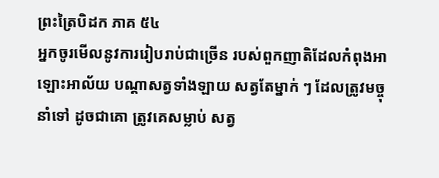ព្រះត្រៃបិដក ភាគ ៥៤
អ្នកចូរមើលនូវការរៀបរាប់ជាច្រើន របស់ពួកញាតិដែលកំពុងអាឡោះអាល័យ បណ្តាសត្វទាំងឡាយ សត្វតែម្នាក់ ៗ ដែលត្រូវមច្ចុនាំទៅ ដូចជាគោ ត្រូវគេសម្លាប់ សត្វ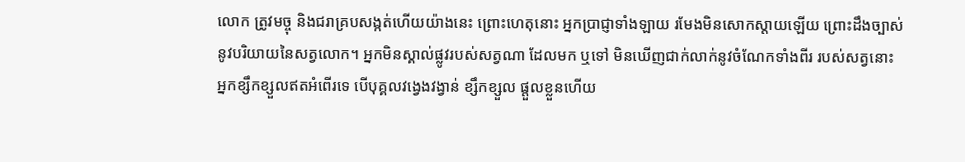លោក ត្រូវមច្ចុ និងជរាគ្របសង្កត់ហើយយ៉ាងនេះ ព្រោះហេតុនោះ អ្នកប្រាជ្ញាទាំងឡាយ រមែងមិនសោកស្តាយឡើយ ព្រោះដឹងច្បាស់នូវបរិយាយនៃសត្វលោក។ អ្នកមិនស្គាល់ផ្លូវរបស់សត្វណា ដែលមក ឬទៅ មិនឃើញជាក់លាក់នូវចំណែកទាំងពីរ របស់សត្វនោះ អ្នកខ្សឹកខ្សួលឥតអំពើរទេ បើបុគ្គលវង្វេងវង្វាន់ ខ្សឹកខ្សួល ផ្តួលខ្លួនហើយ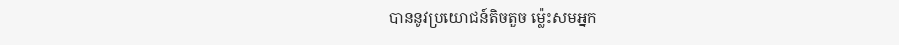បាននូវប្រយោជន៍តិចតួច ម្ល៉េះសមអ្នក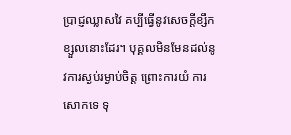ប្រាជ្ញឈ្លាសវៃ គប្បីធ្វើនូវសេចក្តីខ្សឹកខ្សួលនោះដែរ។ បុគ្គលមិនមែនដល់នូវការស្ងប់រម្ងាប់ចិត្ត ព្រោះការយំ ការសោកទេ ទុ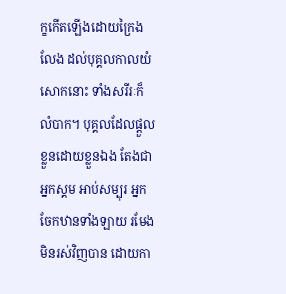ក្ខកើតឡើងដោយក្រៃងលែង ដល់បុគ្គលកាលយំសោកនោះ ទាំងសរីរៈក៏លំបាក។ បុគ្គលដែលផ្តួលខ្លួនដោយខ្លួនឯង តែងជាអ្នកស្គម អាប់សម្បុរ អ្នកចែកឋានទាំងឡាយ រមែងមិនរស់វិញបាន ដោយកា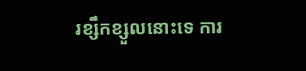រខ្សឹកខ្សួលនោះទេ ការ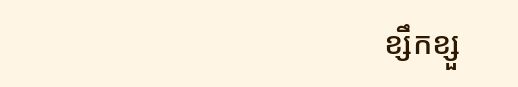ខ្សឹកខ្សួ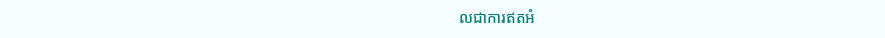លជាការឥតអំ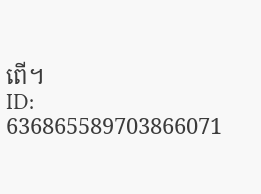ពើ។
ID: 636865589703866071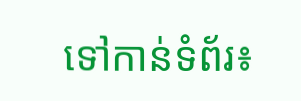ទៅកាន់ទំព័រ៖